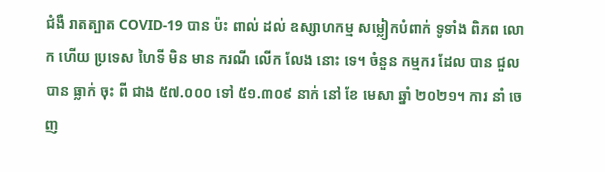ជំងឺ រាតត្បាត COVID-19 បាន ប៉ះ ពាល់ ដល់ ឧស្សាហកម្ម សម្លៀកបំពាក់ ទូទាំង ពិភព លោក ហើយ ប្រទេស ហៃទី មិន មាន ករណី លើក លែង នោះ ទេ។ ចំនួន កម្មករ ដែល បាន ជួល បាន ធ្លាក់ ចុះ ពី ជាង ៥៧.០០០ ទៅ ៥១.៣០៩ នាក់ នៅ ខែ មេសា ឆ្នាំ ២០២១។ ការ នាំ ចេញ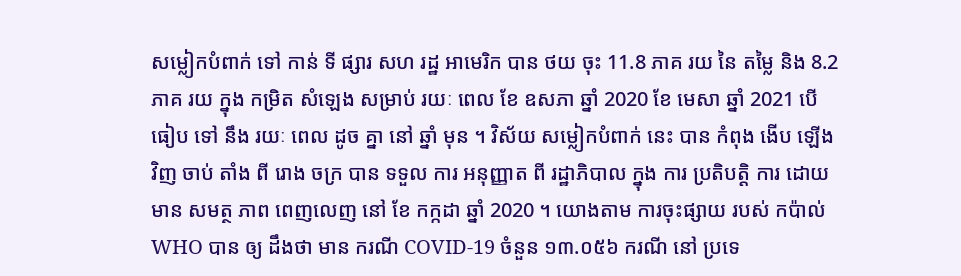សម្លៀកបំពាក់ ទៅ កាន់ ទី ផ្សារ សហ រដ្ឋ អាមេរិក បាន ថយ ចុះ 11.8 ភាគ រយ នៃ តម្លៃ និង 8.2 ភាគ រយ ក្នុង កម្រិត សំឡេង សម្រាប់ រយៈ ពេល ខែ ឧសភា ឆ្នាំ 2020 ខែ មេសា ឆ្នាំ 2021 បើ ធៀប ទៅ នឹង រយៈ ពេល ដូច គ្នា នៅ ឆ្នាំ មុន ។ វិស័យ សម្លៀកបំពាក់ នេះ បាន កំពុង ងើប ឡើង វិញ ចាប់ តាំង ពី រោង ចក្រ បាន ទទួល ការ អនុញ្ញាត ពី រដ្ឋាភិបាល ក្នុង ការ ប្រតិបត្តិ ការ ដោយ មាន សមត្ថ ភាព ពេញលេញ នៅ ខែ កក្កដា ឆ្នាំ 2020 ។ យោងតាម ការចុះផ្សាយ របស់ កប៉ាល់ WHO បាន ឲ្យ ដឹងថា មាន ករណី COVID-19 ចំនួន ១៣.០៥៦ ករណី នៅ ប្រទេ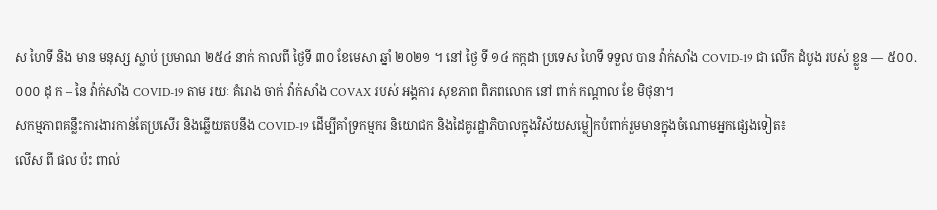ស ហៃទី និង មាន មនុស្ស ស្លាប់ ប្រមាណ ២៥៤ នាក់ កាលពី ថ្ងៃទី ៣០ ខែមេសា ឆ្នាំ ២០២១ ។ នៅ ថ្ងៃ ទី ១៤ កក្កដា ប្រទេស ហៃទី ទទួល បាន វ៉ាក់សាំង COVID-19 ជា លើក ដំបូង របស់ ខ្លួន — ៥០០.០០០ ដុ ក – នៃ វ៉ាក់សាំង COVID-19 តាម រយៈ គំរោង ចាក់ វ៉ាក់សាំង COVAX របស់ អង្គការ សុខភាព ពិភពលោក នៅ ពាក់ កណ្តាល ខែ មិថុនា។
សកម្មភាពគន្លឹះការងារកាន់តែប្រសើរ និងឆ្លើយតបនឹង COVID-19 ដើម្បីគាំទ្រកម្មករ និយោជក និងដៃគូរដ្ឋាភិបាលក្នុងវិស័យសម្លៀកបំពាក់រួមមានក្នុងចំណោមអ្នកផ្សេងទៀត៖
លើស ពី ផល ប៉ះ ពាល់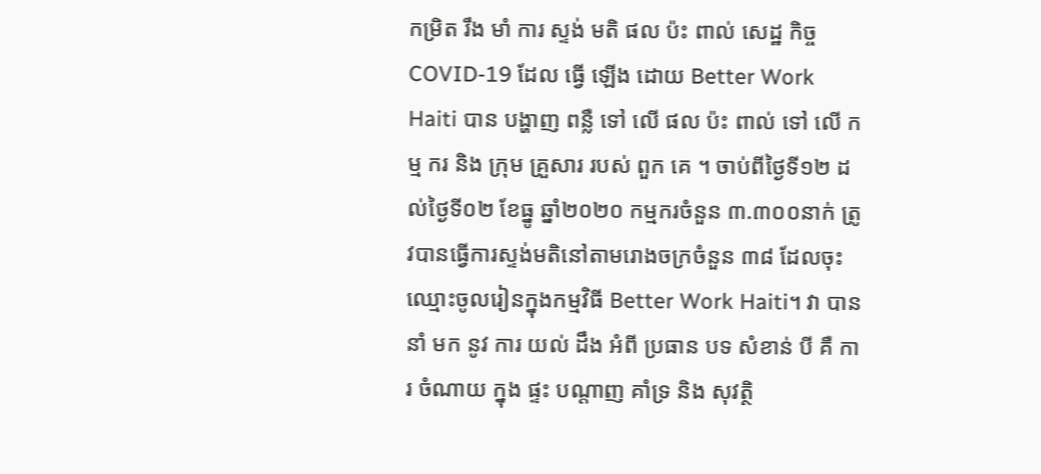កម្រិត រឹង មាំ ការ ស្ទង់ មតិ ផល ប៉ះ ពាល់ សេដ្ឋ កិច្ច COVID-19 ដែល ធ្វើ ឡើង ដោយ Better Work Haiti បាន បង្ហាញ ពន្លឺ ទៅ លើ ផល ប៉ះ ពាល់ ទៅ លើ កម្ម ករ និង ក្រុម គ្រួសារ របស់ ពួក គេ ។ ចាប់ពីថ្ងៃទី១២ ដល់ថ្ងៃទី០២ ខែធ្នូ ឆ្នាំ២០២០ កម្មករចំនួន ៣.៣០០នាក់ ត្រូវបានធ្វើការស្ទង់មតិនៅតាមរោងចក្រចំនួន ៣៨ ដែលចុះឈ្មោះចូលរៀនក្នុងកម្មវិធី Better Work Haiti។ វា បាន នាំ មក នូវ ការ យល់ ដឹង អំពី ប្រធាន បទ សំខាន់ បី គឺ ការ ចំណាយ ក្នុង ផ្ទះ បណ្តាញ គាំទ្រ និង សុវត្ថិ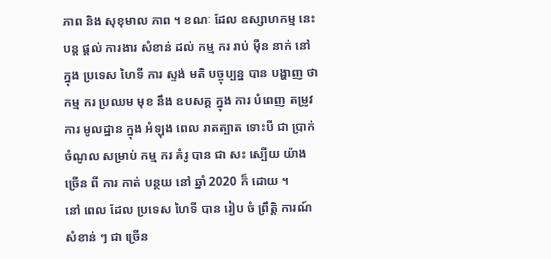ភាព និង សុខុមាល ភាព ។ ខណៈ ដែល ឧស្សាហកម្ម នេះ បន្ត ផ្តល់ ការងារ សំខាន់ ដល់ កម្ម ករ រាប់ ម៉ឺន នាក់ នៅ ក្នុង ប្រទេស ហៃទី ការ ស្ទង់ មតិ បច្ចុប្បន្ន បាន បង្ហាញ ថា កម្ម ករ ប្រឈម មុខ នឹង ឧបសគ្គ ក្នុង ការ បំពេញ តម្រូវ ការ មូលដ្ឋាន ក្នុង អំឡុង ពេល រាតត្បាត ទោះបី ជា ប្រាក់ ចំណូល សម្រាប់ កម្ម ករ គំរូ បាន ជា សះ ស្បើយ យ៉ាង ច្រើន ពី ការ កាត់ បន្ថយ នៅ ឆ្នាំ 2020 ក៏ ដោយ ។
នៅ ពេល ដែល ប្រទេស ហៃទី បាន រៀប ចំ ព្រឹត្តិ ការណ៍ សំខាន់ ៗ ជា ច្រើន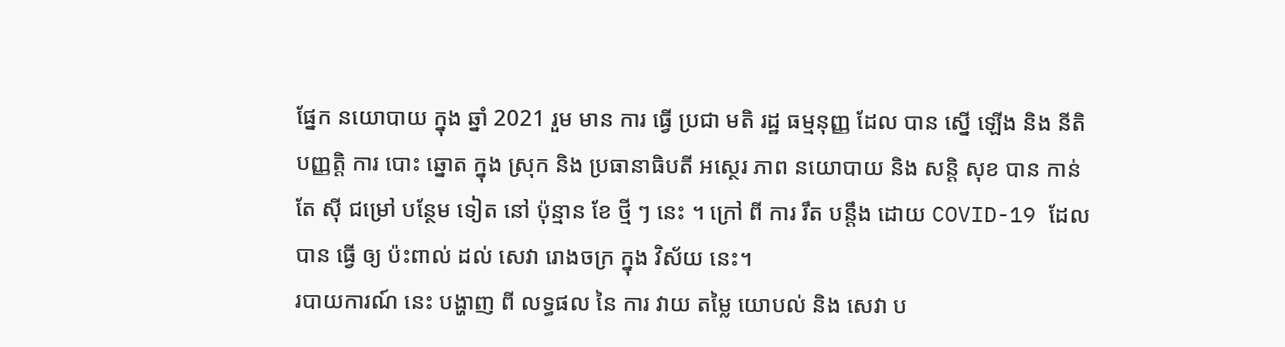ផ្នែក នយោបាយ ក្នុង ឆ្នាំ 2021 រួម មាន ការ ធ្វើ ប្រជា មតិ រដ្ឋ ធម្មនុញ្ញ ដែល បាន ស្នើ ឡើង និង នីតិ បញ្ញត្តិ ការ បោះ ឆ្នោត ក្នុង ស្រុក និង ប្រធានាធិបតី អស្ថេរ ភាព នយោបាយ និង សន្តិ សុខ បាន កាន់ តែ ស៊ី ជម្រៅ បន្ថែម ទៀត នៅ ប៉ុន្មាន ខែ ថ្មី ៗ នេះ ។ ក្រៅ ពី ការ រឹត បន្តឹង ដោយ COVID-19 ដែល បាន ធ្វើ ឲ្យ ប៉ះពាល់ ដល់ សេវា រោងចក្រ ក្នុង វិស័យ នេះ។
របាយការណ៍ នេះ បង្ហាញ ពី លទ្ធផល នៃ ការ វាយ តម្លៃ យោបល់ និង សេវា ប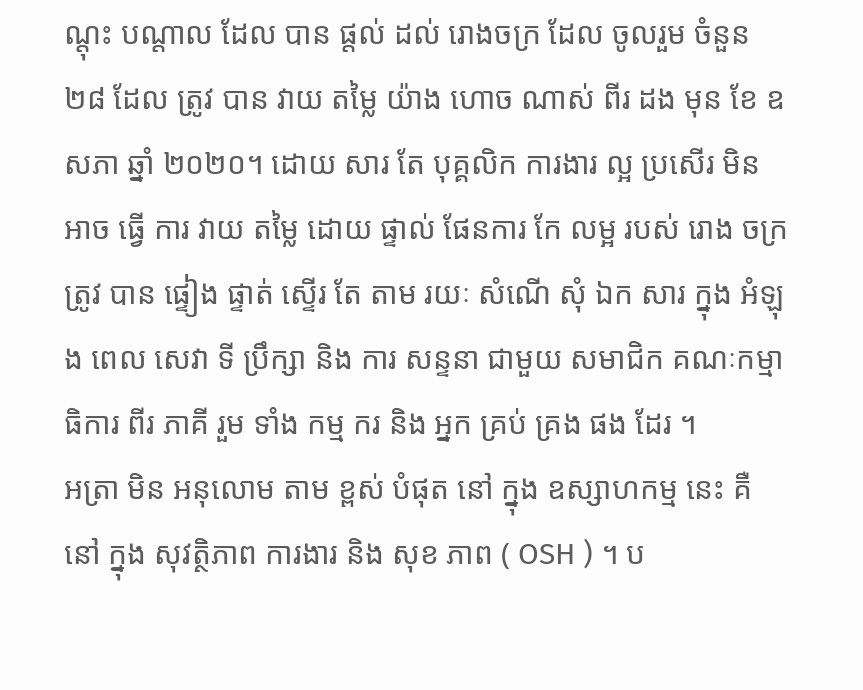ណ្តុះ បណ្តាល ដែល បាន ផ្តល់ ដល់ រោងចក្រ ដែល ចូលរួម ចំនួន ២៨ ដែល ត្រូវ បាន វាយ តម្លៃ យ៉ាង ហោច ណាស់ ពីរ ដង មុន ខែ ឧសភា ឆ្នាំ ២០២០។ ដោយ សារ តែ បុគ្គលិក ការងារ ល្អ ប្រសើរ មិន អាច ធ្វើ ការ វាយ តម្លៃ ដោយ ផ្ទាល់ ផែនការ កែ លម្អ របស់ រោង ចក្រ ត្រូវ បាន ផ្ទៀង ផ្ទាត់ ស្ទើរ តែ តាម រយៈ សំណើ សុំ ឯក សារ ក្នុង អំឡុង ពេល សេវា ទី ប្រឹក្សា និង ការ សន្ទនា ជាមួយ សមាជិក គណៈកម្មាធិការ ពីរ ភាគី រួម ទាំង កម្ម ករ និង អ្នក គ្រប់ គ្រង ផង ដែរ ។
អត្រា មិន អនុលោម តាម ខ្ពស់ បំផុត នៅ ក្នុង ឧស្សាហកម្ម នេះ គឺ នៅ ក្នុង សុវត្ថិភាព ការងារ និង សុខ ភាព ( OSH ) ។ ប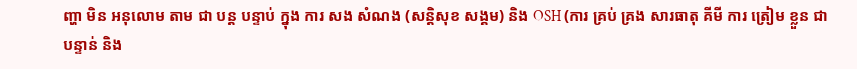ញ្ហា មិន អនុលោម តាម ជា បន្ត បន្ទាប់ ក្នុង ការ សង សំណង (សន្តិសុខ សង្គម) និង OSH (ការ គ្រប់ គ្រង សារធាតុ គីមី ការ ត្រៀម ខ្លួន ជា បន្ទាន់ និង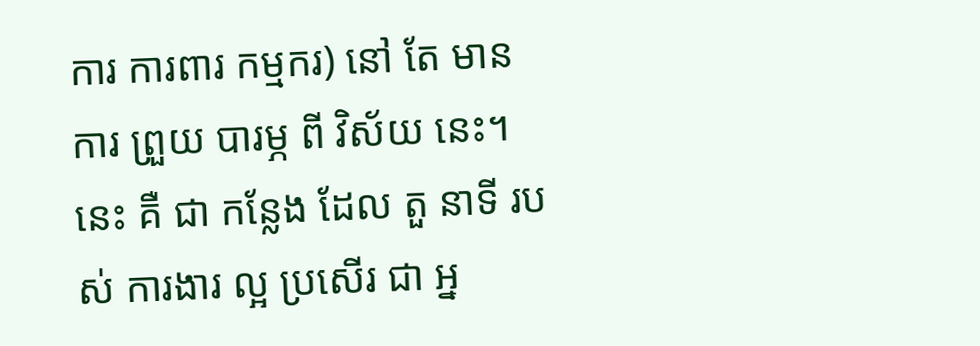ការ ការពារ កម្មករ) នៅ តែ មាន ការ ព្រួយ បារម្ភ ពី វិស័យ នេះ។ នេះ គឺ ជា កន្លែង ដែល តួ នាទី របស់ ការងារ ល្អ ប្រសើរ ជា អ្ន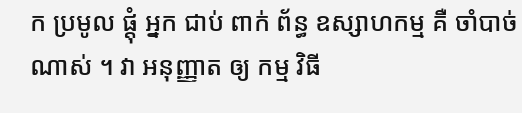ក ប្រមូល ផ្តុំ អ្នក ជាប់ ពាក់ ព័ន្ធ ឧស្សាហកម្ម គឺ ចាំបាច់ ណាស់ ។ វា អនុញ្ញាត ឲ្យ កម្ម វិធី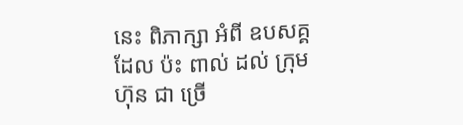នេះ ពិភាក្សា អំពី ឧបសគ្គ ដែល ប៉ះ ពាល់ ដល់ ក្រុម ហ៊ុន ជា ច្រើ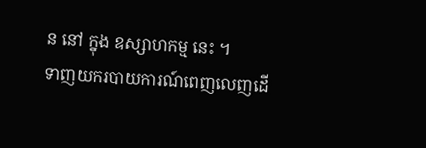ន នៅ ក្នុង ឧស្សាហកម្ម នេះ ។
ទាញយករបាយការណ៍ពេញលេញដើ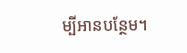ម្បីអានបន្ថែម។